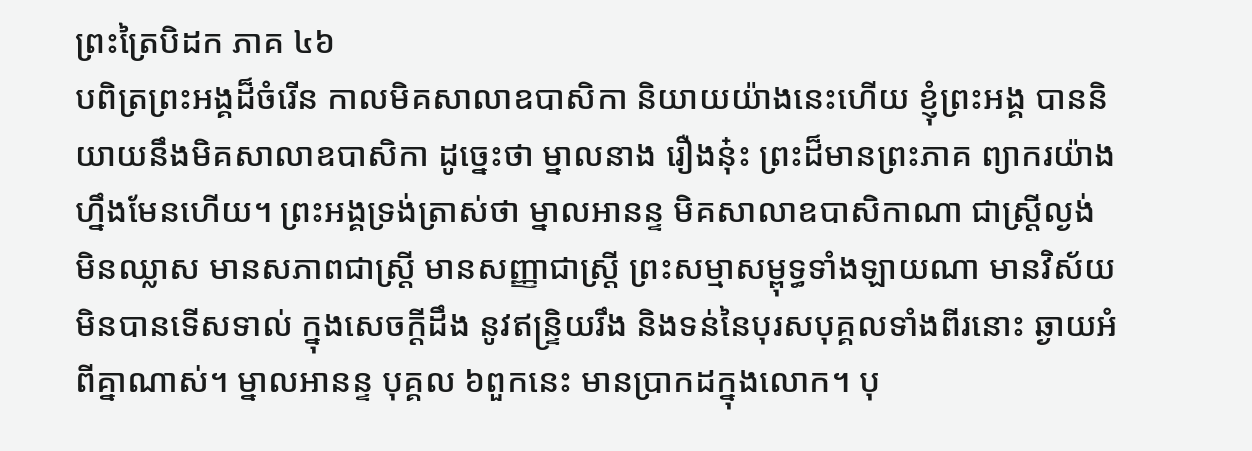ព្រះត្រៃបិដក ភាគ ៤៦
បពិត្រព្រះអង្គដ៏ចំរើន កាលមិគសាលាឧបាសិកា និយាយយ៉ាងនេះហើយ ខ្ញុំព្រះអង្គ បាននិយាយនឹងមិគសាលាឧបាសិកា ដូច្នេះថា ម្នាលនាង រឿងនុ៎ះ ព្រះដ៏មានព្រះភាគ ព្យាករយ៉ាងហ្នឹងមែនហើយ។ ព្រះអង្គទ្រង់ត្រាស់ថា ម្នាលអានន្ទ មិគសាលាឧបាសិកាណា ជាស្រ្តីល្ងង់ មិនឈ្លាស មានសភាពជាស្រ្តី មានសញ្ញាជាស្រ្តី ព្រះសម្មាសម្ពុទ្ធទាំងឡាយណា មានវិស័យមិនបានទើសទាល់ ក្នុងសេចក្តីដឹង នូវឥន្រ្ទិយរឹង និងទន់នៃបុរសបុគ្គលទាំងពីរនោះ ឆ្ងាយអំពីគ្នាណាស់។ ម្នាលអានន្ទ បុគ្គល ៦ពួកនេះ មានប្រាកដក្នុងលោក។ បុ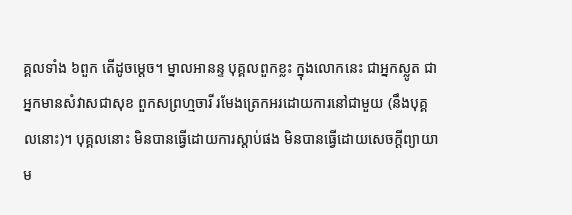គ្គលទាំង ៦ពួក តើដូចម្តេច។ ម្នាលអានន្ទ បុគ្គលពួកខ្លះ ក្នុងលោកនេះ ជាអ្នកស្លូត ជាអ្នកមានសំវាសជាសុខ ពួកសព្រហ្មចារី រមែងត្រេកអរដោយការនៅជាមួយ (នឹងបុគ្គលនោះ)។ បុគ្គលនោះ មិនបានធ្វើដោយការស្តាប់ផង មិនបានធ្វើដោយសេចក្តីព្យាយាម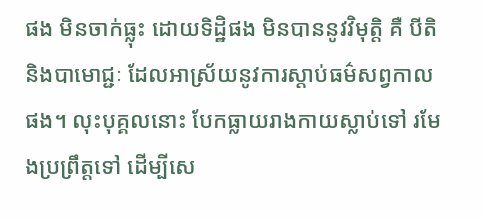ផង មិនចាក់ធ្លុះ ដោយទិដ្ឋិផង មិនបាននូវវិមុត្តិ គឺ បីតិ និងបាមោជ្ជៈ ដែលអាស្រ័យនូវការស្តាប់ធម៌សព្វកាលផង។ លុះបុគ្គលនោះ បែកធ្លាយរាងកាយស្លាប់ទៅ រមែងប្រព្រឹត្តទៅ ដើម្បីសេ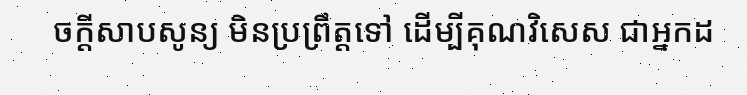ចក្តីសាបសូន្យ មិនប្រព្រឹត្តទៅ ដើម្បីគុណវិសេស ជាអ្នកដ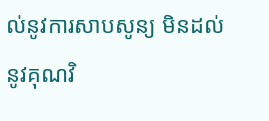ល់នូវការសាបសូន្យ មិនដល់នូវគុណវិ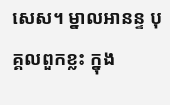សេស។ ម្នាលអានន្ទ បុគ្គលពួកខ្លះ ក្នុង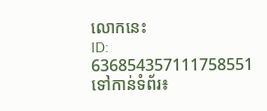លោកនេះ
ID: 636854357111758551
ទៅកាន់ទំព័រ៖